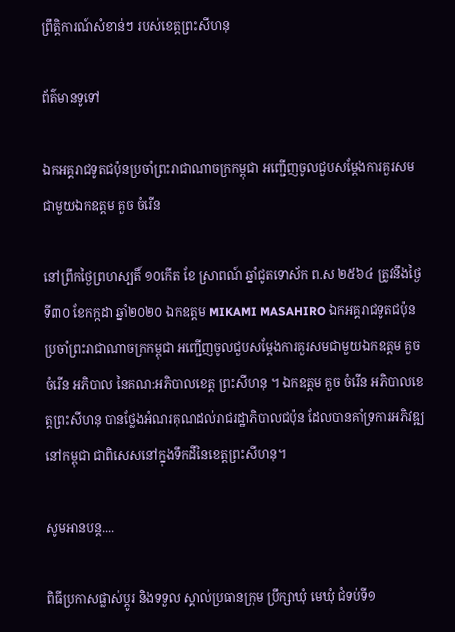ព្រឹត្តិការណ៍សំខាន់ៗ របស់ខេត្តព្រះសីហនុ

ព័ត៌មានទូទៅ

ឯកអគ្គរាជទូតជប៉ុនប្រចាំព្រះរាជាណាចក្រកម្ពុជា អញ្ជើញចូលជួបសម្តែងការគួរសមជាមួយឯកឧត្តម គួច ចំរើន

នៅព្រឹកថ្ងៃព្រហស្បតិ៍ ១០កើត ខែ ស្រាពណ៍ ឆ្នាំជូតទោស័ក ព.ស ២៥៦៤ ត្រូវនឹងថ្ងៃទី៣០ ខែកក្កដា ឆ្នាំ២០២០ ឯកឧត្តម MIKAMI MASAHIRO ឯកអគ្គរាជទូតជប៉ុនប្រចាំព្រះរាជាណាចក្រកម្ពុជា អញ្ជើញចូលជួបសម្តែងការគួរសមជាមួយឯកឧត្តម គួច ចំរើន អភិបាល នៃគណ:អភិបាលខេត្ត ព្រះសីហនុ ។ ឯកឧត្តម គួច ចំរើន អភិបាលខេត្តព្រះសីហនុ បានថ្លែងអំណរគុណដល់រាជរដ្ឋាភិបាលជប៉ុន ដែលបានគាំទ្រការអភិវឌ្ឍនៅកម្ពុជា ជាពិសេសនៅក្នុងទឹកដីនៃខេត្តព្រះសីហនុ។

សូមអានបន្ត....

ពិធីប្រកាសផ្លាស់ប្តូរ និងទទួល ស្គាល់ប្រធានក្រុម ប្រឹក្សាឃុំ មេឃុំ ជំទប់ទី១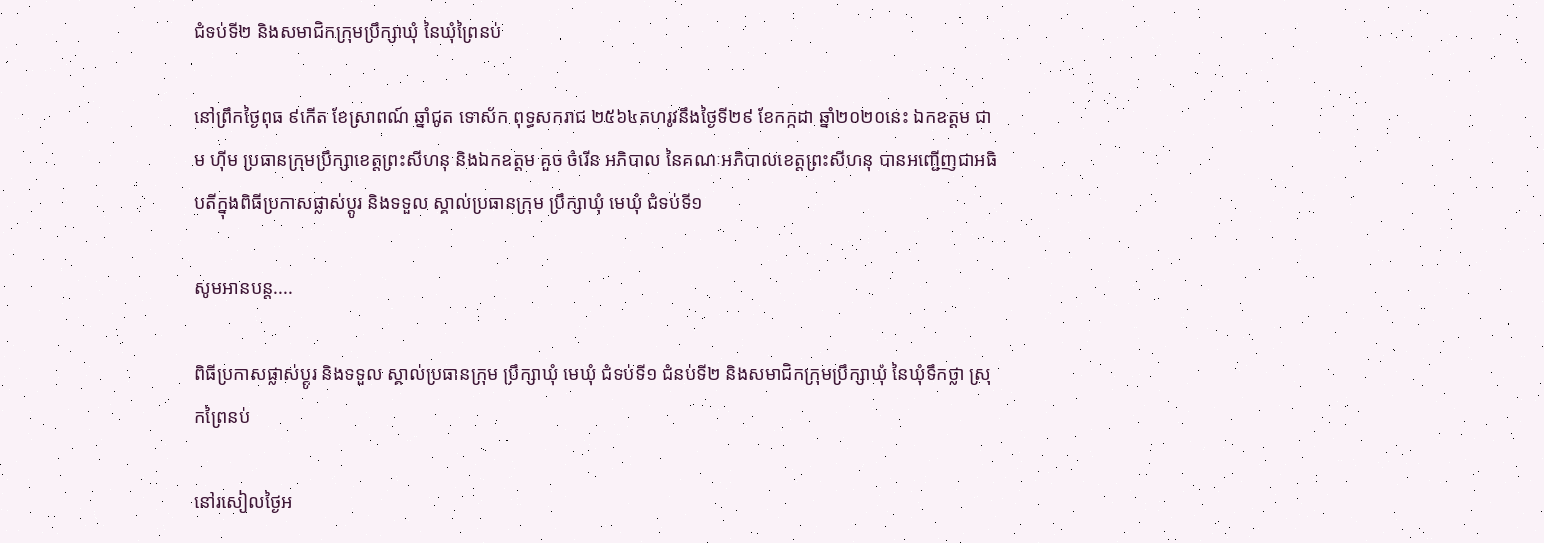ជំទប់ទី២ និងសមាជិកក្រុមប្រឹក្សាឃុំ នៃឃុំព្រៃនប់

នៅព្រឹកថ្ងៃពុធ ៩កើត ខែស្រាពណ៍ ឆ្នាំជូត ទោស័ក ពុទ្ធសករាជ ២៥៦៤តហរូវនឹងថ្ងៃទី២៩ ខែកក្កដា ឆ្នាំ២០២០នេះ ឯកឧត្ដម ជាម ហុីម ប្រធានក្រុមប្រឹក្សាខេត្តព្រះសីហនុ និងឯកឧត្តម គួច ចំរើន អភិបាល នៃគណៈអភិបាលខេត្តព្រះសីហនុ បានអញ្ជើញជាអធិបតីក្នុងពិធីប្រកាសផ្លាស់ប្តូរ និងទទួល ស្គាល់ប្រធានក្រុម ប្រឹក្សាឃុំ មេឃុំ ជំទប់ទី១

សូមអានបន្ត....

ពិធីប្រកាសផ្លាស់ប្តូរ និងទទួល ស្គាល់ប្រធានក្រុម ប្រឹក្សាឃុំ មេឃុំ ជំទប់ទី១ ជំនប់ទី២ និងសមាជិកក្រុមប្រឹក្សាឃុំ នៃឃុំទឹកថ្លា ស្រុកព្រៃនប់

នៅរសៀលថ្ងៃអ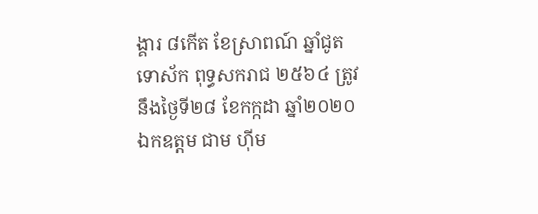ង្គារ ៨កើត ខែស្រាពណ៍ ឆ្នាំជូត ទោស័ក ពុទ្ធសករាជ ២៥៦៤ ត្រូវនឹងថ្ងៃទី២៨ ខែកក្កដា ឆ្នាំ២០២០ ឯកឧត្ដម ជាម ហុីម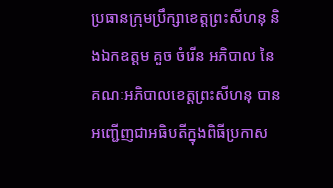ប្រធានក្រុមប្រឹក្សាខេត្តព្រះសីហនុ និងឯកឧត្តម គួច ចំរើន អភិបាល នៃគណៈអភិបាលខេត្តព្រះសីហនុ បានអញ្ជើញជាអធិបតីក្នុងពិធីប្រកាស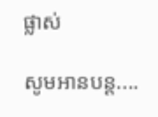ផ្លាស់

សូមអានបន្ត....